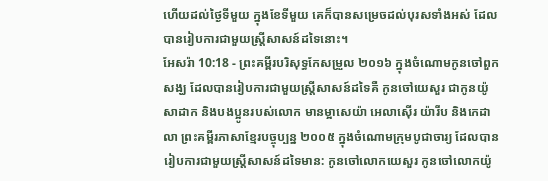ហើយដល់ថ្ងៃទីមួយ ក្នុងខែទីមួយ គេក៏បានសម្រេចដល់បុរសទាំងអស់ ដែលបានរៀបការជាមួយស្ត្រីសាសន៍ដទៃនោះ។
អែសរ៉ា 10:18 - ព្រះគម្ពីរបរិសុទ្ធកែសម្រួល ២០១៦ ក្នុងចំណោមកូនចៅពួកសង្ឃ ដែលបានរៀបការជាមួយស្ត្រីសាសន៍ដទៃគឺ កូនចៅយេសួរ ជាកូនយ៉ូសាដាក និងបងប្អូនរបស់លោក មានម្អាសេយ៉ា អេលាស៊ើរ យ៉ារីប និងកេដាលា ព្រះគម្ពីរភាសាខ្មែរបច្ចុប្បន្ន ២០០៥ ក្នុងចំណោមក្រុមបូជាចារ្យ ដែលបានរៀបការជាមួយស្ត្រីសាសន៍ដទៃមាន: កូនចៅលោកយេសួរ កូនចៅលោកយ៉ូ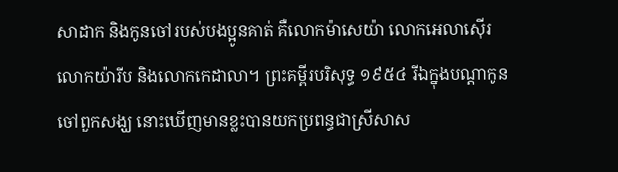សាដាក និងកូនចៅរបស់បងប្អូនគាត់ គឺលោកម៉ាសេយ៉ា លោកអេលាស៊ើរ លោកយ៉ារីប និងលោកកេដាលា។ ព្រះគម្ពីរបរិសុទ្ធ ១៩៥៤ រីឯក្នុងបណ្តាកូនចៅពួកសង្ឃ នោះឃើញមានខ្លះបានយកប្រពន្ធជាស្រីសាស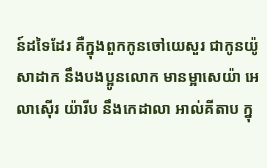ន៍ដទៃដែរ គឺក្នុងពួកកូនចៅយេសួរ ជាកូនយ៉ូសាដាក នឹងបងប្អូនលោក មានម្អាសេយ៉ា អេលាស៊ើរ យ៉ារីប នឹងកេដាលា អាល់គីតាប ក្នុ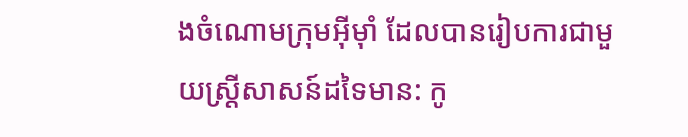ងចំណោមក្រុមអ៊ីមុាំ ដែលបានរៀបការជាមួយស្ត្រីសាសន៍ដទៃមាន: កូ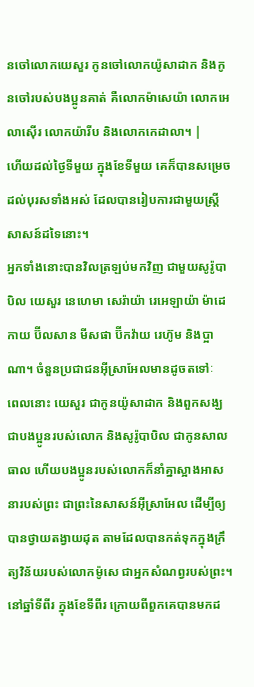នចៅលោកយេសួរ កូនចៅលោកយ៉ូសាដាក និងកូនចៅរបស់បងប្អូនគាត់ គឺលោកម៉ាសេយ៉ា លោកអេលាស៊ើរ លោកយ៉ារីប និងលោកកេដាលា។ |
ហើយដល់ថ្ងៃទីមួយ ក្នុងខែទីមួយ គេក៏បានសម្រេចដល់បុរសទាំងអស់ ដែលបានរៀបការជាមួយស្ត្រីសាសន៍ដទៃនោះ។
អ្នកទាំងនោះបានវិលត្រឡប់មកវិញ ជាមួយសូរ៉ូបាបិល យេសួរ នេហេមា សេរ៉ាយ៉ា រេអេឡាយ៉ា ម៉ាដេកាយ ប៊ីលសាន មីសផា ប៊ីកវ៉ាយ រេហ៊ូម និងប្អាណា។ ចំនួនប្រជាជនអ៊ីស្រាអែលមានដូចតទៅៈ
ពេលនោះ យេសួរ ជាកូនយ៉ូសាដាក និងពួកសង្ឃ ជាបងប្អូនរបស់លោក និងសូរ៉ូបាបិល ជាកូនសាលធាល ហើយបងប្អូនរបស់លោកក៏នាំគ្នាស្អាងអាសនារបស់ព្រះ ជាព្រះនៃសាសន៍អ៊ីស្រាអែល ដើម្បីឲ្យបានថ្វាយតង្វាយដុត តាមដែលបានកត់ទុកក្នុងក្រឹត្យវិន័យរបស់លោកម៉ូសេ ជាអ្នកសំណព្វរបស់ព្រះ។
នៅឆ្នាំទីពីរ ក្នុងខែទីពីរ ក្រោយពីពួកគេបានមកដ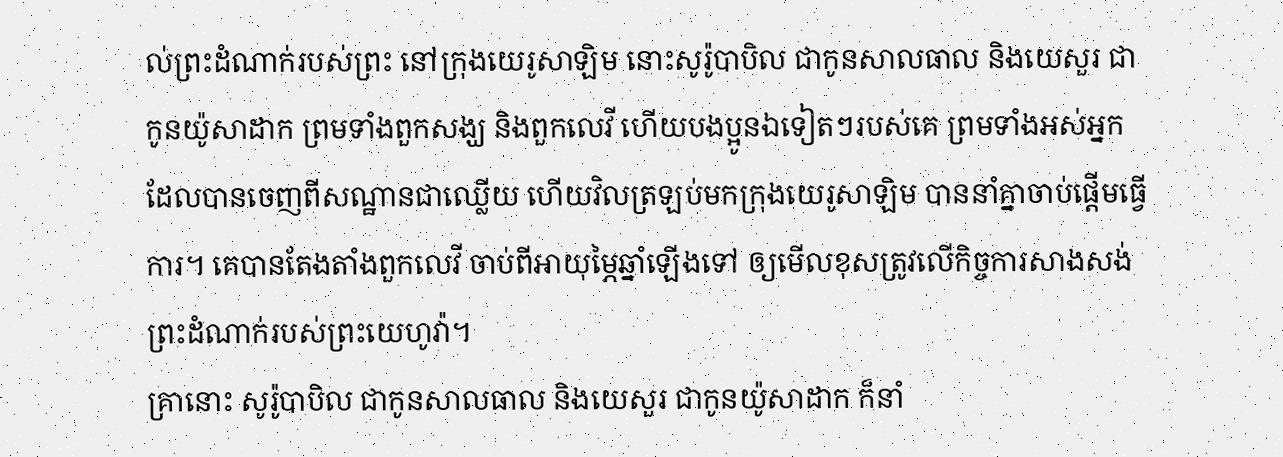ល់ព្រះដំណាក់របស់ព្រះ នៅក្រុងយេរូសាឡិម នោះសូរ៉ូបាបិល ជាកូនសាលធាល និងយេសួរ ជាកូនយ៉ូសាដាក ព្រមទាំងពួកសង្ឃ និងពួកលេវី ហើយបងប្អូនឯទៀតៗរបស់គេ ព្រមទាំងអស់អ្នកដែលបានចេញពីសណ្ឋានជាឈ្លើយ ហើយវិលត្រឡប់មកក្រុងយេរូសាឡិម បាននាំគ្នាចាប់ផ្ដើមធ្វើការ។ គេបានតែងតាំងពួកលេវី ចាប់ពីអាយុម្ភៃឆ្នាំឡើងទៅ ឲ្យមើលខុសត្រូវលើកិច្ចការសាងសង់ព្រះដំណាក់របស់ព្រះយេហូវ៉ា។
គ្រានោះ សូរ៉ូបាបិល ជាកូនសាលធាល និងយេសួរ ជាកូនយ៉ូសាដាក ក៏នាំ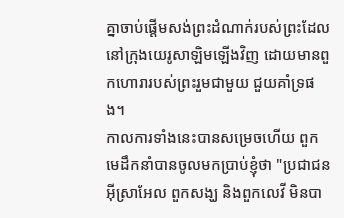គ្នាចាប់ផ្ដើមសង់ព្រះដំណាក់របស់ព្រះដែលនៅក្រុងយេរូសាឡិមឡើងវិញ ដោយមានពួកហោរារបស់ព្រះរួមជាមួយ ជួយគាំទ្រផង។
កាលការទាំងនេះបានសម្រេចហើយ ពួកមេដឹកនាំបានចូលមកប្រាប់ខ្ញុំថា "ប្រជាជនអ៊ីស្រាអែល ពួកសង្ឃ និងពួកលេវី មិនបា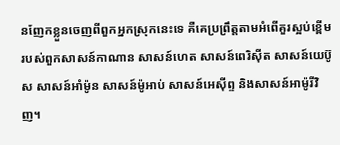នញែកខ្លួនចេញពីពួកអ្នកស្រុកនេះទេ គឺគេប្រព្រឹត្តតាមអំពើគួរស្អប់ខ្ពើមរបស់ពួកសាសន៍កាណាន សាសន៍ហេត សាសន៍ពេរិស៊ីត សាសន៍យេប៊ូស សាសន៍អាំម៉ូន សាសន៍ម៉ូអាប់ សាសន៍អេស៊ីព្ទ និងសាសន៍អាម៉ូរីវិញ។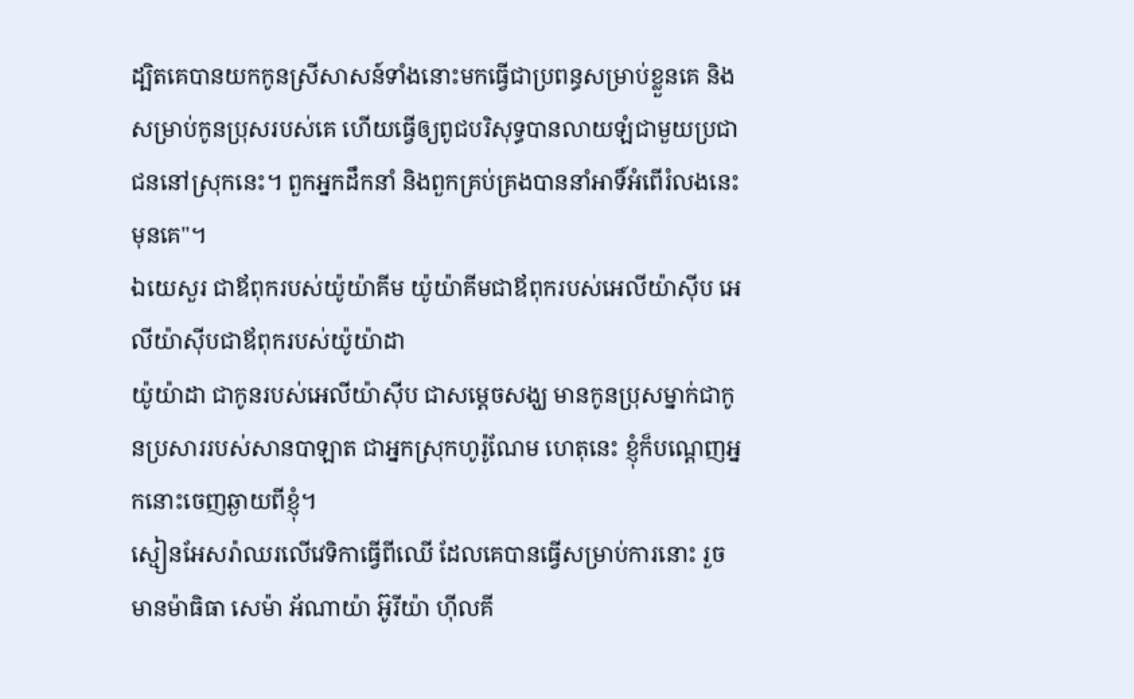ដ្បិតគេបានយកកូនស្រីសាសន៍ទាំងនោះមកធ្វើជាប្រពន្ធសម្រាប់ខ្លួនគេ និងសម្រាប់កូនប្រុសរបស់គេ ហើយធ្វើឲ្យពូជបរិសុទ្ធបានលាយឡំជាមួយប្រជាជននៅស្រុកនេះ។ ពួកអ្នកដឹកនាំ និងពួកគ្រប់គ្រងបាននាំអាទិ៍អំពើរំលងនេះមុនគេ"។
ឯយេសួរ ជាឪពុករបស់យ៉ូយ៉ាគីម យ៉ូយ៉ាគីមជាឪពុករបស់អេលីយ៉ាស៊ីប អេលីយ៉ាស៊ីបជាឪពុករបស់យ៉ូយ៉ាដា
យ៉ូយ៉ាដា ជាកូនរបស់អេលីយ៉ាស៊ីប ជាសម្ដេចសង្ឃ មានកូនប្រុសម្នាក់ជាកូនប្រសាររបស់សានបាឡាត ជាអ្នកស្រុកហូរ៉ូណែម ហេតុនេះ ខ្ញុំក៏បណ្តេញអ្នកនោះចេញឆ្ងាយពីខ្ញុំ។
ស្មៀនអែសរ៉ាឈរលើវេទិកាធ្វើពីឈើ ដែលគេបានធ្វើសម្រាប់ការនោះ រួចមានម៉ាធិធា សេម៉ា អ័ណាយ៉ា អ៊ូរីយ៉ា ហ៊ីលគី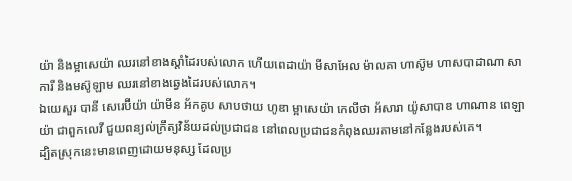យ៉ា និងម្អាសេយ៉ា ឈរនៅខាងស្តាំដៃរបស់លោក ហើយពេដាយ៉ា មីសាអែល ម៉ាលគា ហាស៊ូម ហាសបាដាណា សាការី និងមស៊ូឡាម ឈរនៅខាងឆ្វេងដៃរបស់លោក។
ឯយេសួរ បានី សេរេប៊ីយ៉ា យ៉ាមីន អ័កគូប សាបថាយ ហូឌា ម្អាសេយ៉ា កេលីថា អ័សារា យ៉ូសាបាឌ ហាណាន ពេឡាយ៉ា ជាពួកលេវី ជួយពន្យល់ក្រឹត្យវិន័យដល់ប្រជាជន នៅពេលប្រជាជនកំពុងឈរតាមនៅកន្លែងរបស់គេ។
ដ្បិតស្រុកនេះមានពេញដោយមនុស្ស ដែលប្រ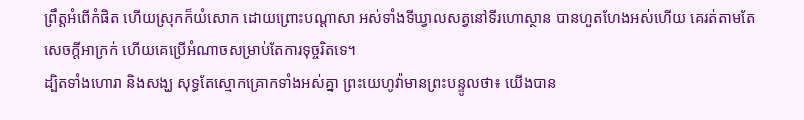ព្រឹត្តអំពើកំផិត ហើយស្រុកក៏យំសោក ដោយព្រោះបណ្ដាសា អស់ទាំងទីឃ្វាលសត្វនៅទីរហោស្ថាន បានហួតហែងអស់ហើយ គេរត់តាមតែសេចក្ដីអាក្រក់ ហើយគេប្រើអំណាចសម្រាប់តែការទុច្ចរិតទេ។
ដ្បិតទាំងហោរា និងសង្ឃ សុទ្ធតែស្មោកគ្រោកទាំងអស់គ្នា ព្រះយេហូវ៉ាមានព្រះបន្ទូលថា៖ យើងបាន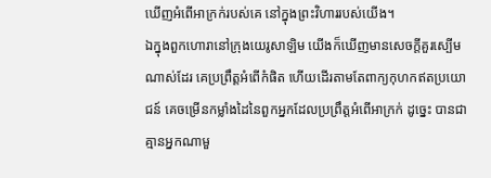ឃើញអំពើអាក្រក់របស់គេ នៅក្នុងព្រះវិហាររបស់យើង។
ឯក្នុងពួកហោរានៅក្រុងយេរូសាឡិម យើងក៏ឃើញមានសេចក្ដីគួរស្បើមណាស់ដែរ គេប្រព្រឹត្តអំពើកំផិត ហើយដើរតាមតែពាក្យកុហកឥតប្រយោជន៍ គេចម្រើនកម្លាំងដៃនៃពួកអ្នកដែលប្រព្រឹត្តអំពើអាក្រក់ ដូច្នេះ បានជាគ្មានអ្នកណាមួ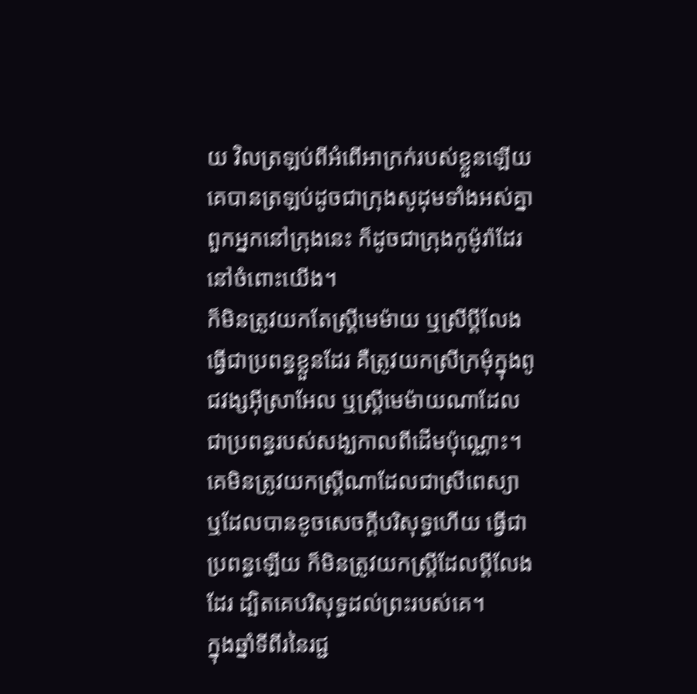យ វិលត្រឡប់ពីអំពើអាក្រក់របស់ខ្លួនឡើយ គេបានត្រឡប់ដូចជាក្រុងសូដុមទាំងអស់គ្នា ពួកអ្នកនៅក្រុងនេះ ក៏ដូចជាក្រុងកូម៉ូរ៉ាដែរ នៅចំពោះយើង។
ក៏មិនត្រូវយកតែស្ត្រីមេម៉ាយ ឬស្រីប្តីលែង ធ្វើជាប្រពន្ធខ្លួនដែរ គឺត្រូវយកស្រីក្រមុំក្នុងពូជវង្សអ៊ីស្រាអែល ឬស្ត្រីមេម៉ាយណាដែលជាប្រពន្ធរបស់សង្ឃកាលពីដើមប៉ុណ្ណោះ។
គេមិនត្រូវយកស្ត្រីណាដែលជាស្រីពេស្យា ឬដែលបានខូចសេចក្ដីបរិសុទ្ធហើយ ធ្វើជាប្រពន្ធឡើយ ក៏មិនត្រូវយកស្ត្រីដែលប្តីលែងដែរ ដ្បិតគេបរិសុទ្ធដល់ព្រះរបស់គេ។
ក្នុងឆ្នាំទីពីរនៃរជ្ជ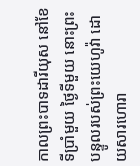កាលព្រះបាទដារីយុស នៅខែទីប្រាំមួយ ថ្ងៃទីមួយ នោះព្រះបន្ទូលរបស់ព្រះយេហូវ៉ា ដោយសារហោរា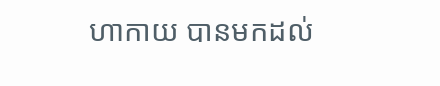ហាកាយ បានមកដល់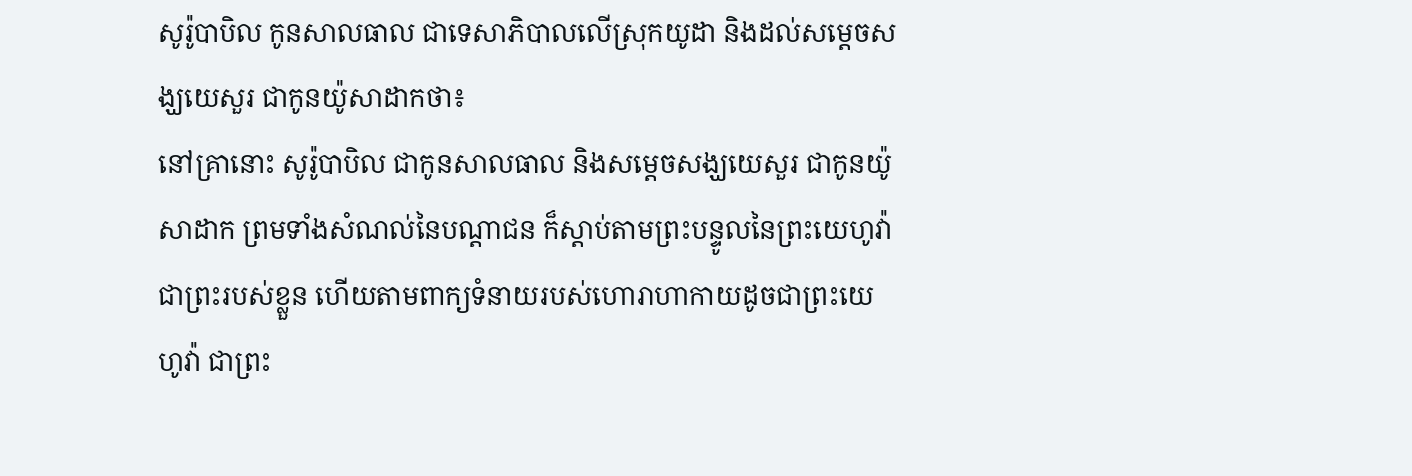សូរ៉ូបាបិល កូនសាលធាល ជាទេសាភិបាលលើស្រុកយូដា និងដល់សម្ដេចសង្ឃយេសួរ ជាកូនយ៉ូសាដាកថា៖
នៅគ្រានោះ សូរ៉ូបាបិល ជាកូនសាលធាល និងសម្ដេចសង្ឃយេសួរ ជាកូនយ៉ូសាដាក ព្រមទាំងសំណល់នៃបណ្ដាជន ក៏ស្តាប់តាមព្រះបន្ទូលនៃព្រះយេហូវ៉ាជាព្រះរបស់ខ្លួន ហើយតាមពាក្យទំនាយរបស់ហោរាហាកាយដូចជាព្រះយេហូវ៉ា ជាព្រះ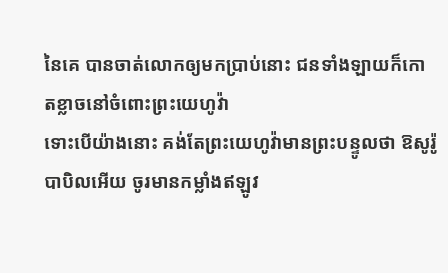នៃគេ បានចាត់លោកឲ្យមកប្រាប់នោះ ជនទាំងឡាយក៏កោតខ្លាចនៅចំពោះព្រះយេហូវ៉ា
ទោះបើយ៉ាងនោះ គង់តែព្រះយេហូវ៉ាមានព្រះបន្ទូលថា ឱសូរ៉ូបាបិលអើយ ចូរមានកម្លាំងឥឡូវ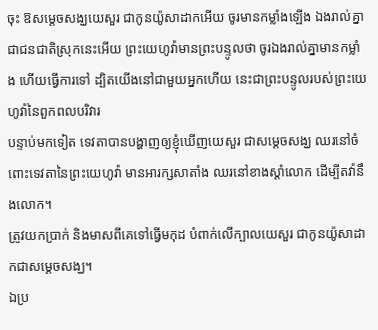ចុះ ឱសម្ដេចសង្ឃយេសួរ ជាកូនយ៉ូសាដាកអើយ ចូរមានកម្លាំងឡើង ឯងរាល់គ្នាជាជនជាតិស្រុកនេះអើយ ព្រះយេហូវ៉ាមានព្រះបន្ទូលថា ចូរឯងរាល់គ្នាមានកម្លាំង ហើយធ្វើការទៅ ដ្បិតយើងនៅជាមួយអ្នកហើយ នេះជាព្រះបន្ទូលរបស់ព្រះយេហូវ៉ានៃពួកពលបរិវារ
បន្ទាប់មកទៀត ទេវតាបានបង្ហាញឲ្យខ្ញុំឃើញយេសួរ ជាសម្ដេចសង្ឃ ឈរនៅចំពោះទេវតានៃព្រះយេហូវ៉ា មានអារក្សសាតាំង ឈរនៅខាងស្តាំលោក ដើម្បីតវ៉ានឹងលោក។
ត្រូវយកប្រាក់ និងមាសពីគេទៅធ្វើមកុដ បំពាក់លើក្បាលយេសួរ ជាកូនយ៉ូសាដាកជាសម្ដេចសង្ឃ។
ឯប្រ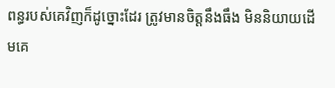ពន្ធរបស់គេវិញក៏ដូច្នោះដែរ ត្រូវមានចិត្តនឹងធឹង មិននិយាយដើមគេ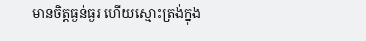មានចិត្តធ្ងន់ធ្ងរ ហើយស្មោះត្រង់ក្នុង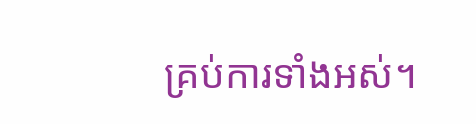គ្រប់ការទាំងអស់។